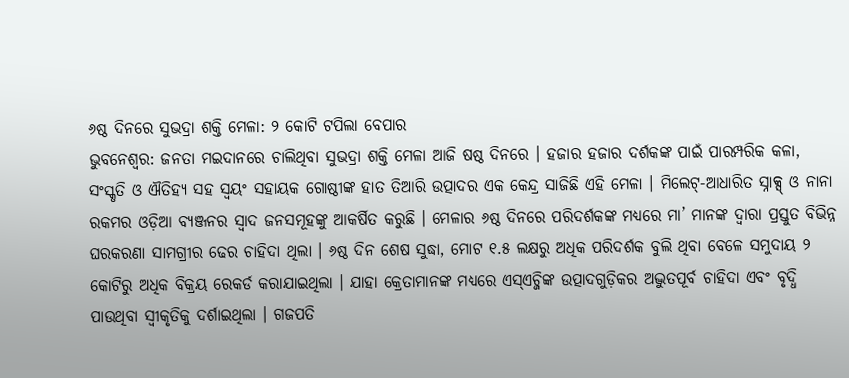୬ଷ୍ଠ ଦିନରେ ସୁଭଦ୍ରା ଶକ୍ତି ମେଳା: ୨ କୋଟି ଟପିଲା ବେପାର
ଭୁବନେଶ୍ୱର: ଜନତା ମଇଦାନରେ ଚାଲିଥିବା ସୁଭଦ୍ରା ଶକ୍ତି ମେଳା ଆଜି ଷଷ୍ଠ ଦିନରେ । ହଜାର ହଜାର ଦର୍ଶକଙ୍କ ପାଇଁ ପାରମ୍ପରିକ କଳା, ସଂସ୍କୃତି ଓ ଐତିହ୍ୟ ସହ ସ୍ୱୟଂ ସହାୟକ ଗୋଷ୍ଠୀଙ୍କ ହାତ ତିଆରି ଉତ୍ପାଦର ଏକ କେନ୍ଦ୍ର ସାଜିଛି ଏହି ମେଳା । ମିଲେଟ୍-ଆଧାରିତ ସ୍ନାକ୍ସ୍ ଓ ନାନା ରକମର ଓଡ଼ିଆ ବ୍ୟଞ୍ଜନର ସ୍ୱାଦ ଜନସମୂହଙ୍କୁ ଆକର୍ଷିତ କରୁଛି । ମେଳାର ୬ଷ୍ଠ ଦିନରେ ପରିଦର୍ଶକଙ୍କ ମଧ୍ୟରେ ମା’ ମାନଙ୍କ ଦ୍ୱାରା ପ୍ରସ୍ତୁତ ବିଭିନ୍ନ ଘରକରଣା ସାମଗ୍ରୀର ଢେର ଚାହିଦା ଥିଲା । ୬ଷ୍ଠ ଦିନ ଶେଷ ସୁଦ୍ଧା, ମୋଟ ୧.୫ ଲକ୍ଷରୁ ଅଧିକ ପରିଦର୍ଶକ ବୁଲି ଥିବା ବେଳେ ସମୁଦାୟ ୨ କୋଟିରୁ ଅଧିକ ବିକ୍ରୟ ରେକର୍ଡ କରାଯାଇଥିଲା । ଯାହା କ୍ରେତାମାନଙ୍କ ମଧ୍ୟରେ ଏସ୍ଏଚ୍ଜିଙ୍କ ଉତ୍ପାଦଗୁଡ଼ିକର ଅଦ୍ଭୁତପୂର୍ବ ଚାହିଦା ଏବଂ ବୃଦ୍ଧି ପାଉଥିବା ସ୍ୱୀକୃତିକୁ ଦର୍ଶାଇଥିଲା । ଗଜପତି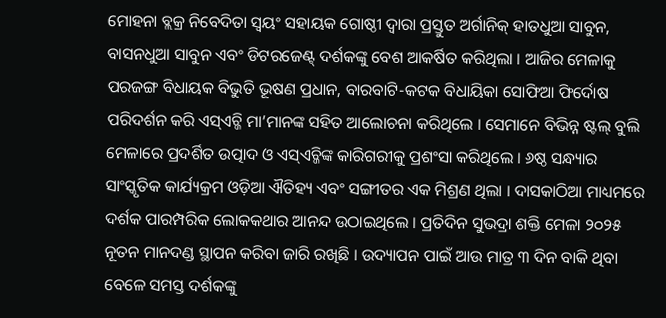ମୋହନା ବ୍ଲକ୍ର ନିବେଦିତା ସ୍ୱୟଂ ସହାୟକ ଗୋଷ୍ଠୀ ଦ୍ୱାରା ପ୍ରସ୍ତୁତ ଅର୍ଗାନିକ୍ ହାତଧୁଆ ସାବୁନ, ବାସନଧୁଆ ସାବୁନ ଏବଂ ଡିଟରଜେଣ୍ଟ୍ ଦର୍ଶକଙ୍କୁ ବେଶ ଆକର୍ଷିତ କରିଥିଲା । ଆଜିର ମେଳାକୁ ପରଜଙ୍ଗ ବିଧାୟକ ବିଭୁତି ଭୂଷଣ ପ୍ରଧାନ, ବାରବାଟି-କଟକ ବିଧାୟିକା ସୋଫିଆ ଫିର୍ଦୋଷ ପରିଦର୍ଶନ କରି ଏସ୍ଏଚ୍ଜି ମା’ମାନଙ୍କ ସହିତ ଆଲୋଚନା କରିଥିଲେ । ସେମାନେ ବିଭିନ୍ନ ଷ୍ଟଲ୍ ବୁଲି ମେଳାରେ ପ୍ରଦର୍ଶିତ ଉତ୍ପାଦ ଓ ଏସ୍ଏଚ୍ଜିଙ୍କ କାରିଗରୀକୁ ପ୍ରଶଂସା କରିଥିଲେ । ୬ଷ୍ଠ ସନ୍ଧ୍ୟାର ସାଂସ୍କୃତିକ କାର୍ଯ୍ୟକ୍ରମ ଓଡ଼ିଆ ଐତିହ୍ୟ ଏବଂ ସଙ୍ଗୀତର ଏକ ମିଶ୍ରଣ ଥିଲା । ଦାସକାଠିଆ ମାଧ୍ୟମରେ ଦର୍ଶକ ପାରମ୍ପରିକ ଲୋକକଥାର ଆନନ୍ଦ ଉଠାଇଥିଲେ । ପ୍ରତିଦିନ ସୁଭଦ୍ରା ଶକ୍ତି ମେଳା ୨୦୨୫ ନୂତନ ମାନଦଣ୍ଡ ସ୍ଥାପନ କରିବା ଜାରି ରଖିଛି । ଉଦ୍ୟାପନ ପାଇଁ ଆଉ ମାତ୍ର ୩ ଦିନ ବାକି ଥିବା ବେଳେ ସମସ୍ତ ଦର୍ଶକଙ୍କୁ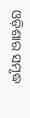ଓଡ଼ିଶାର ସମୃଦ୍ଧ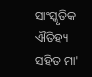ସାଂସ୍କୃତିକ ଐତିହ୍ୟ ସହିତ ମା'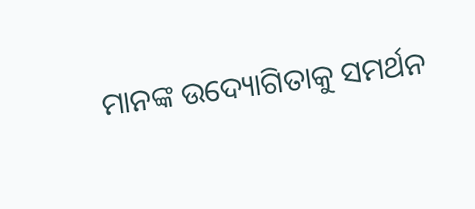ମାନଙ୍କ ଉଦ୍ୟୋଗିତାକୁ ସମର୍ଥନ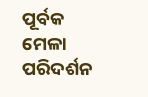ପୂର୍ବକ ମେଳା ପରିଦର୍ଶନ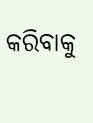କରିବାକୁ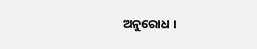ଅନୁରୋଧ ।